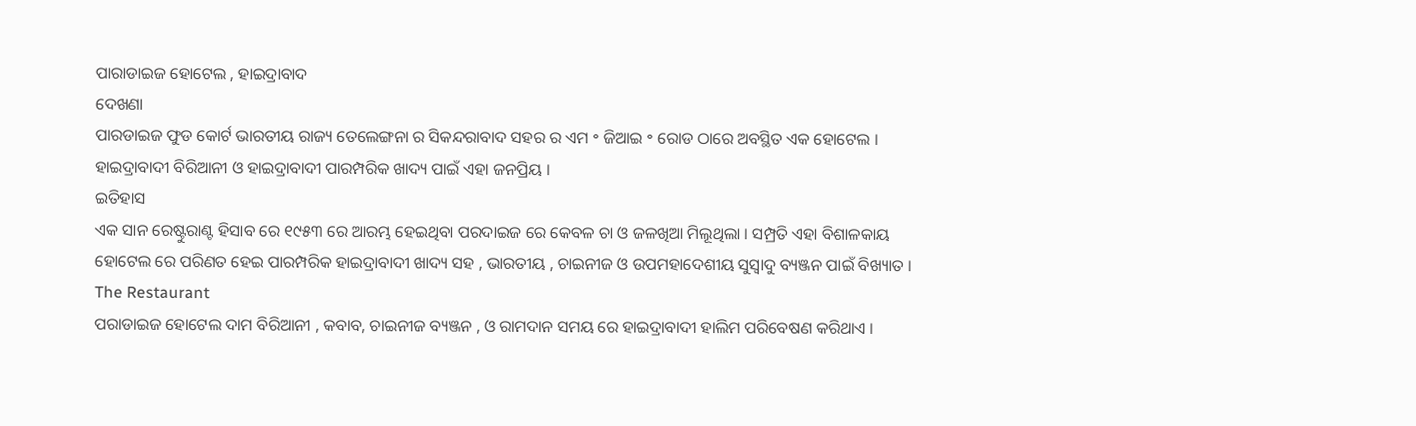ପାରାଡାଇଜ ହୋଟେଲ , ହାଇଦ୍ରାବାଦ
ଦେଖଣା
ପାରଡାଇଜ ଫୁଡ କୋର୍ଟ ଭାରତୀୟ ରାଜ୍ୟ ତେଲେଙ୍ଗନା ର ସିକନ୍ଦରାବାଦ ସହର ର ଏମ ॰ ଜିଆଇ ॰ ରୋଡ ଠାରେ ଅବସ୍ଥିତ ଏକ ହୋଟେଲ । ହାଇଦ୍ରାବାଦୀ ବିରିଆନୀ ଓ ହାଇଦ୍ରାବାଦୀ ପାରମ୍ପରିକ ଖାଦ୍ୟ ପାଇଁ ଏହା ଜନପ୍ରିୟ ।
ଇତିହାସ
ଏକ ସାନ ରେଷ୍ଟୁରାଣ୍ଟ ହିସାବ ରେ ୧୯୫୩ ରେ ଆରମ୍ଭ ହେଇଥିବା ପରଦାଇଜ ରେ କେବଳ ଚା ଓ ଜଳଖିଆ ମିଲୂଥିଲା । ସମ୍ପ୍ରତି ଏହା ବିଶାଳକାୟ ହୋଟେଲ ରେ ପରିଣତ ହେଇ ପାରମ୍ପରିକ ହାଇଦ୍ରାବାଦୀ ଖାଦ୍ୟ ସହ , ଭାରତୀୟ , ଚାଇନୀଜ ଓ ଉପମହାଦେଶୀୟ ସୁସ୍ଵାଦୁ ବ୍ୟଞ୍ଜନ ପାଇଁ ବିଖ୍ୟାତ ।
The Restaurant
ପରାଡାଇଜ ହୋଟେଲ ଦାମ ବିରିଆନୀ , କବାବ, ଚାଇନୀଜ ବ୍ୟଞ୍ଜନ , ଓ ରାମଦାନ ସମୟ ରେ ହାଇଦ୍ରାବାଦୀ ହାଲିମ ପରିବେଷଣ କରିଥାଏ ।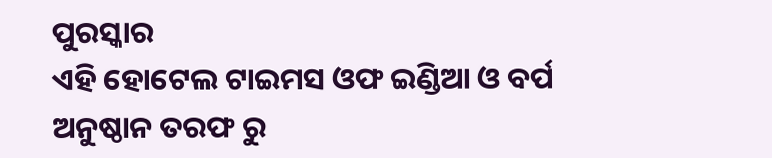ପୁରସ୍କାର
ଏହି ହୋଟେଲ ଟାଇମସ ଓଫ ଇଣ୍ଡିଆ ଓ ବର୍ପ ଅନୁଷ୍ଠାନ ତରଫ ରୁ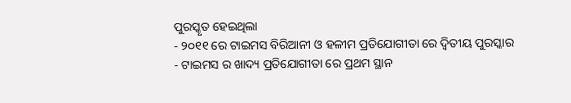ପୁରସ୍କୃତ ହେଇଥିଲା
- ୨୦୧୧ ରେ ଟାଇମସ ବିରିଆନୀ ଓ ହଳୀମ ପ୍ରତିଯୋଗୀତା ରେ ଦ୍ଵିତୀୟ ପୁରସ୍କାର
- ଟାଇମସ ର ଖାଦ୍ୟ ପ୍ରତିଯୋଗୀତା ରେ ପ୍ରଥମ ସ୍ଥାନ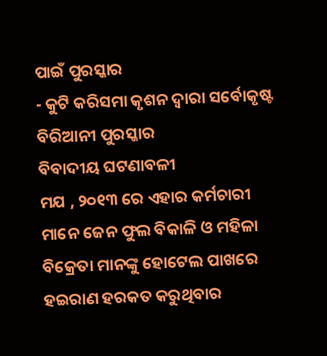ପାଇଁ ପୁରସ୍କାର
- କୁଟି କରିସମା କୃଶନ ଦ୍ଵାରା ସର୍ବୋକୃଷ୍ଟ ବିରିଆନୀ ପୁରସ୍କାର
ବିବାଦୀୟ ଘଟଣାବଳୀ
ମଯ , ୨୦୧୩ ରେ ଏହାର କର୍ମଚାରୀ ମାନେ ଜେନ ଫୁଲ ବିକାଳି ଓ ମହିଳା ବିକ୍ରେତା ମାନଙ୍କୁ ହୋଟେଲ ପାଖରେ ହଇରାଣ ହରକତ କରୁଥିବାର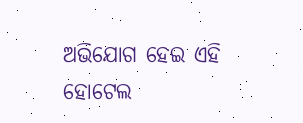ଅଭିଯୋଗ ହେଇ ଏହି ହୋଟେଲ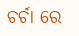ଚର୍ଚା ରେ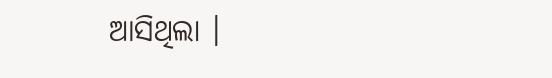ଆସିଥିଲା ।